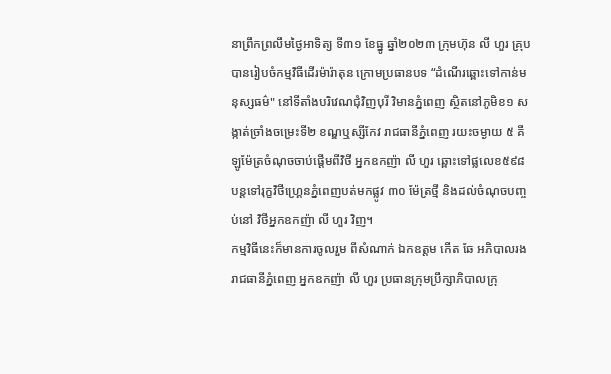នាព្រឹកព្រលឹមថ្ងៃអាទិត្យ ទី៣១ ខែធ្នូ ឆ្នាំ២០២៣ ក្រុមហ៊ុន លី ហួរ គ្រុប បានរៀបចំកម្មវិធីដើរម៉ារ៉ាតុន ក្រោមប្រធានបទ “ដំណើរឆ្ពោះទៅកាន់មនុស្សធម៌" នៅទីតាំងបរិវេណជុំវិញបុរី វិមានភ្នំពេញ ស្ថិតនៅភូមិខ១ សង្កាត់ច្រាំងចម្រេះទី២ ខណ្ឌឬស្សីកែវ រាជធានីភ្នំពេញ រយះចម្ងាយ ៥ គីឡូម៉ែត្រចំណុចចាប់ផ្តើមពីវិថី អ្នកឧកញ៉ា លី ហួរ ឆ្ពោះទៅផ្លលេខ៥៩៨ បន្តទៅរុក្ខវិថីហ្រ្គេនភ្នំពេញបត់មកផ្លូវ ៣០ ម៉ែត្រថ្មី និងដល់ចំណុចបញ្ចប់នៅ វិថីអ្នកឧកញ៉ា លី ហួរ វិញ។
កម្មវិធីនេះក៏មានការចូលរួម ពីសំណាក់ ឯកឧត្តម កើត ឆែ អភិបាលរងរាជធានីភ្នំពេញ អ្នកឧកញ៉ា លី ហួរ ប្រធានក្រុមប្រឹក្សាភិបាលក្រុ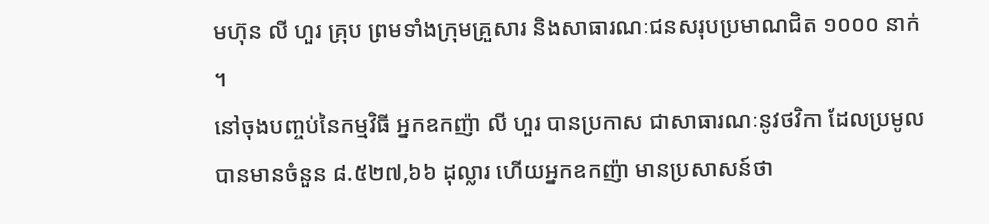មហ៊ុន លី ហួរ គ្រុប ព្រមទាំងក្រុមគ្រួសារ និងសាធារណៈជនសរុបប្រមាណជិត ១០០០ នាក់ ។
នៅចុងបញ្ចប់នៃកម្មវិធី អ្នកឧកញ៉ា លី ហួរ បានប្រកាស ជាសាធារណៈនូវថវិកា ដែលប្រមូលបានមានចំនួន ៨.៥២៧,៦៦ ដុល្លារ ហើយអ្នកឧកញ៉ា មានប្រសាសន៍ថា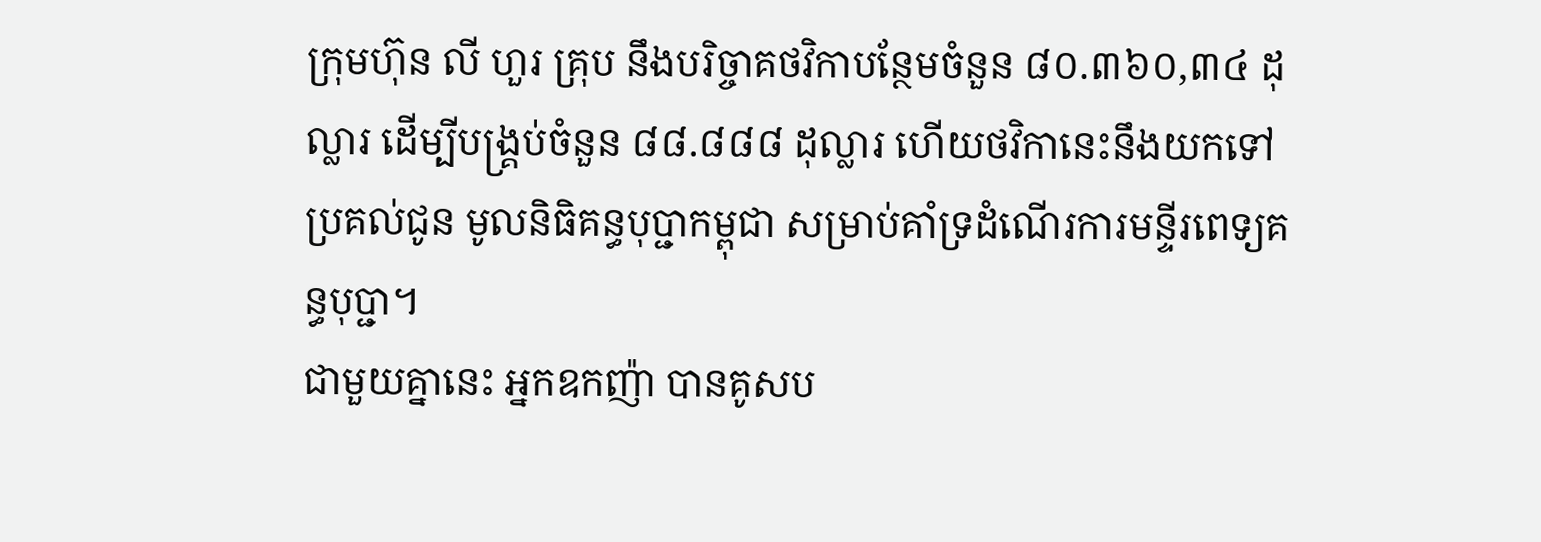ក្រុមហ៊ុន លី ហួរ គ្រុប នឹងបរិច្ចាគថវិកាបន្ថែមចំនួន ៨០.៣៦០,៣៤ ដុល្លារ ដើម្បីបង្រ្គប់ចំនួន ៨៨.៨៨៨ ដុល្លារ ហើយថវិកានេះនឹងយកទៅប្រគល់ជូន មូលនិធិគន្ធបុប្ជាកម្ពុជា សម្រាប់គាំទ្រដំណើរការមន្ទីរពេទ្យគន្ធបុប្ជា។
ជាមួយគ្នានេះ អ្នកឧកញ៉ា បានគូសប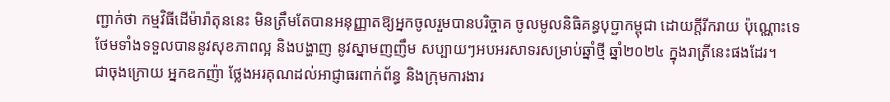ញ្ជាក់ថា កម្មវិធីដើម៉ារ៉ាតុននេះ មិនត្រឹមតែបានអនុញ្ញាតឱ្យអ្នកចូលរួមបានបរិច្ចាគ ចូលមូលនិធិគន្ធបុប្ជាកម្ពុជា ដោយក្តីរីករាយ ប៉ុណ្ណោះទេ ថែមទាំងទទួលបាននូវសុខភាពល្អ និងបង្ហាញ នូវស្នាមញញឹម សប្បាយៗអបអរសាទរសម្រាប់ឆ្នាំថ្មី ឆ្នាំ២០២៤ ក្នុងរាត្រីនេះផងដែរ។
ជាចុងក្រោយ អ្នកឧកញ៉ា ថ្លែងអរគុណដល់អាជ្ញាធរពាក់ព័ន្ធ និងក្រុមការងារ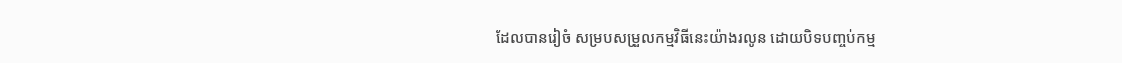ដែលបានរៀចំ សម្របសម្រួលកម្មវិធីនេះយ៉ាងរលូន ដោយបិទបញ្ចប់កម្ម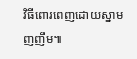វិធីពោរពេញដោយស្នាមញញឹម៕